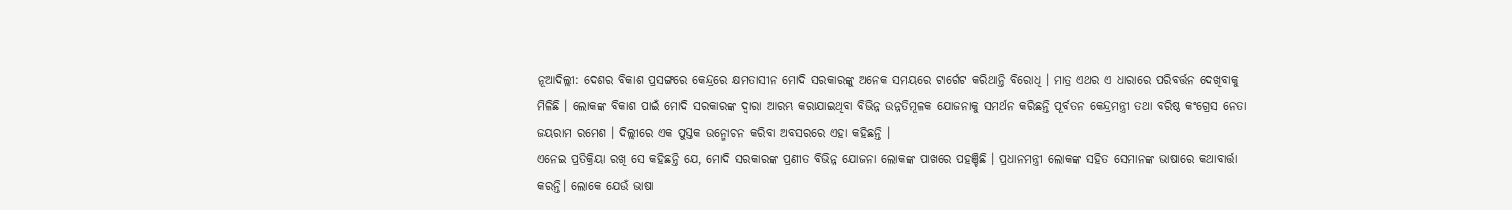ନୂଆଦିଲ୍ଲୀ: ଦେଶର ବିକାଶ ପ୍ରସଙ୍ଗରେ କେନ୍ଦ୍ରରେ କ୍ଷମତାସୀନ ମୋଦି ସରକାରଙ୍କୁ ଅନେକ ସମୟରେ ଟାର୍ଗେଟ କରିଥାନ୍ତି ବିରୋଧି । ମାତ୍ର ଏଥର ଏ ଧାରାରେ ପରିବର୍ତ୍ତନ ଦେଖିବାକୁ ମିଳିଛି । ଲୋକଙ୍କ ବିକାଶ ପାଇଁ ମୋଦି ସରକାରଙ୍କ ଦ୍ବାରା ଆରମ୍ଭ କରାଯାଇଥିବା ବିଭିନ୍ନ ଉନ୍ନତିମୂଳକ ଯୋଜନାକୁ ସମର୍ଥନ କରିଛନ୍ତି ପୂର୍ବତନ କେନ୍ଦ୍ରମନ୍ତ୍ରୀ ତଥା ବରିଷ୍ଠ କଂଗ୍ରେସ ନେତା ଜୟରାମ ରମେଶ । ଦିଲ୍ଲୀରେ ଏକ ପୁସ୍ତକ ଉନ୍ମୋଚନ କରିବା ଅବସରରେ ଏହା କହିଛନ୍ତି ।
ଏନେଇ ପ୍ରତିକ୍ରିୟା ରଖି ସେ କହିଛନ୍ତି ଯେ, ମୋଦି ସରକାରଙ୍କ ପ୍ରଣୀତ ବିଭିନ୍ନ ଯୋଜନା ଲୋକଙ୍କ ପାଖରେ ପହଞ୍ଚିଛି । ପ୍ରଧାନମନ୍ତ୍ରୀ ଲୋକଙ୍କ ସହିତ ସେମାନଙ୍କ ଭାଷାରେ କଥାବାର୍ତ୍ତା କରନ୍ତି। ଲୋକେ ଯେଉଁ ଭାଷା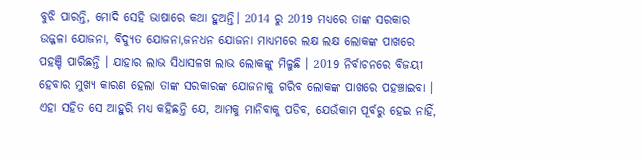ବୁଝି ପାରନ୍ତି, ମୋଦି ସେହି ଭାଷାରେ କଥା ହୁଅନ୍ତି। 2014 ରୁ 2019 ମଧ୍ୟରେ ତାଙ୍କ ସରକାର ଉଜ୍ଜଳା ଯୋଜନା, ବିଦ୍ୟୁତ ଯୋଜନା,ଜନଧନ ଯୋଜନା ମାଧ୍ୟମରେ ଲକ୍ଷ ଲକ୍ଷ ଲୋକଙ୍କ ପାଖରେ ପହଞ୍ଚି ପାରିଛନ୍ତି । ଯାହାର ଲାଭ ସିଧାସଳଖ ଲାଭ ଲୋକଙ୍କୁ ମିଳୁଛି । 2019 ନିର୍ବାଚନରେ ବିଜୟୀ ହେବାର ମୁଖ୍ୟ କାରଣ ହେଲା ତାଙ୍କ ସରକାରଙ୍କ ଯୋଜନାକୁ ଗରିବ ଲୋକଙ୍କ ପାଖରେ ପହଞ୍ଚାଇବା ।
ଏହା ସହିତ ସେ ଆହୁରି ମଧ୍ୟ କହିଛନ୍ତି ଯେ, ଆମକୁ ମାନିବାକୁ ପଡିବ, ଯେଉଁକାମ ପୂର୍ବରୁ ହେଇ ନାହିଁ,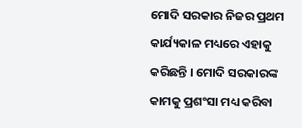ମୋଦି ସରକାର ନିଜର ପ୍ରଥମ କାର୍ଯ୍ୟକାଳ ମଧ୍ୟରେ ଏହାକୁ କରିଛନ୍ତି । ମୋଦି ସରକାରଙ୍କ କାମକୁ ପ୍ରଶଂସା ମଧ୍ୟ କରିବା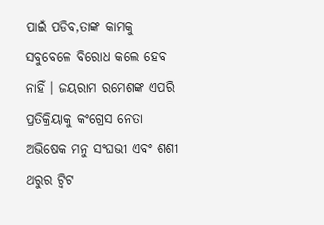ପାଇଁ ପଡିବ,ତାଙ୍କ କାମକୁ ସବୁବେଳେ ବିରୋଧ କଲେ ହେବ ନାହିଁ । ଜୟରାମ ରମେଶଙ୍କ ଏପରି ପ୍ରତିକ୍ରିୟାକୁ କଂଗ୍ରେସ ନେତା ଅଭିଷେକ ମନୁ ସଂଘଭୀ ଏବଂ ଶଶୀ ଥରୁର ଟ୍ବିଟ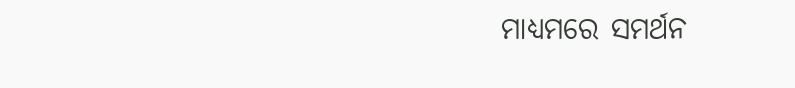ମାଧ୍ୟମରେ ସମର୍ଥନ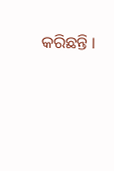କରିଛନ୍ତି ।